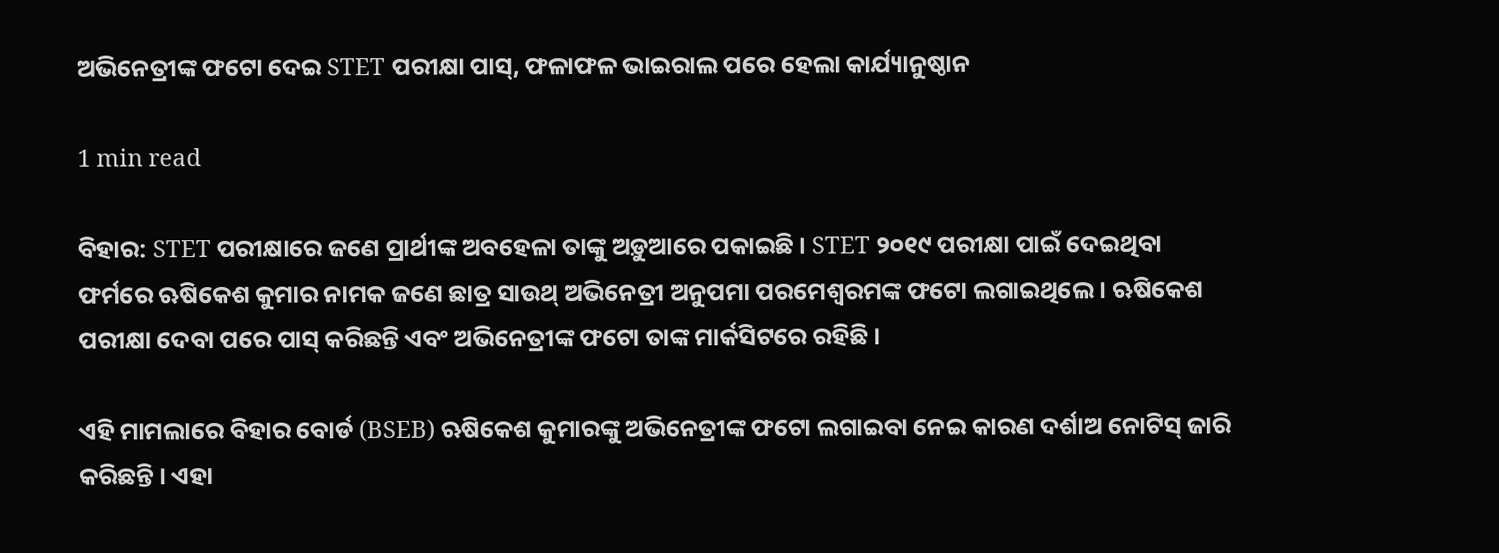ଅଭିନେତ୍ରୀଙ୍କ ଫଟୋ ଦେଇ STET ପରୀକ୍ଷା ପାସ୍, ଫଳାଫଳ ଭାଇରାଲ ପରେ ହେଲା କାର୍ଯ୍ୟାନୁଷ୍ଠାନ

1 min read

ବିହାର: STET ପରୀକ୍ଷାରେ ଜଣେ ପ୍ରାର୍ଥୀଙ୍କ ଅବହେଳା ତାଙ୍କୁ ଅଡ଼ୁଆରେ ପକାଇଛି । STET ୨୦୧୯ ପରୀକ୍ଷା ପାଇଁ ଦେଇଥିବା ଫର୍ମରେ ଋଷିକେଶ କୁମାର ନାମକ ଜଣେ ଛାତ୍ର ସାଉଥ୍ ଅଭିନେତ୍ରୀ ଅନୁପମା ପରମେଶ୍ୱରମଙ୍କ ଫଟୋ ଲଗାଇଥିଲେ । ଋଷିକେଶ ପରୀକ୍ଷା ଦେବା ପରେ ପାସ୍ କରିଛନ୍ତି ଏବଂ ଅଭିନେତ୍ରୀଙ୍କ ଫଟୋ ତାଙ୍କ ମାର୍କସିଟରେ ରହିଛି ।

ଏହି ମାମଲାରେ ବିହାର ବୋର୍ଡ (BSEB) ଋଷିକେଶ କୁମାରଙ୍କୁ ଅଭିନେତ୍ରୀଙ୍କ ଫଟୋ ଲଗାଇବା ନେଇ କାରଣ ଦର୍ଶାଅ ନୋଟିସ୍ ଜାରି କରିଛନ୍ତି । ଏହା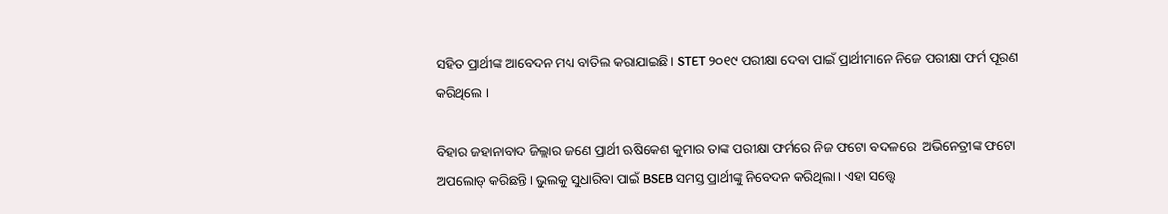ସହିତ ପ୍ରାର୍ଥୀଙ୍କ ଆବେଦନ ମଧ୍ୟ ବାତିଲ କରାଯାଇଛି। STET ୨୦୧୯ ପରୀକ୍ଷା ଦେବା ପାଇଁ ପ୍ରାର୍ଥୀମାନେ ନିଜେ ପରୀକ୍ଷା ଫର୍ମ ପୂରଣ କରିଥିଲେ ।

ବିହାର ଜହାନାବାଦ ଜିଲ୍ଲାର ଜଣେ ପ୍ରାର୍ଥୀ ଋଷିକେଶ କୁମାର ତାଙ୍କ ପରୀକ୍ଷା ଫର୍ମରେ ନିଜ ଫଟୋ ବଦଳରେ  ଅଭିନେତ୍ରୀଙ୍କ ଫଟୋ ଅପଲୋଡ୍ କରିଛନ୍ତି। ଭୁଲକୁ ସୁଧାରିବା ପାଇଁ BSEB ସମସ୍ତ ପ୍ରାର୍ଥୀଙ୍କୁ ନିବେଦନ କରିଥିଲା। ଏହା ସତ୍ତ୍ୱେ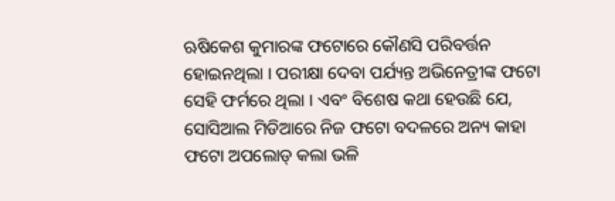ଋଷିକେଶ କୁମାରଙ୍କ ଫଟୋରେ କୌଣସି ପରିବର୍ତ୍ତନ ହୋଇନଥିଲା । ପରୀକ୍ଷା ଦେବା ପର୍ଯ୍ୟନ୍ତ ଅଭିନେତ୍ରୀଙ୍କ ଫଟୋ ସେହି ଫର୍ମରେ ଥିଲା । ଏବଂ ବିଶେଷ କଥା ହେଉଛି ଯେ, ସୋସିଆଲ ମିଡିଆରେ ନିଜ ଫଟୋ ବଦଳରେ ଅନ୍ୟ କାହା ଫଟୋ ଅପଲୋଡ୍ କଲା ଭଳି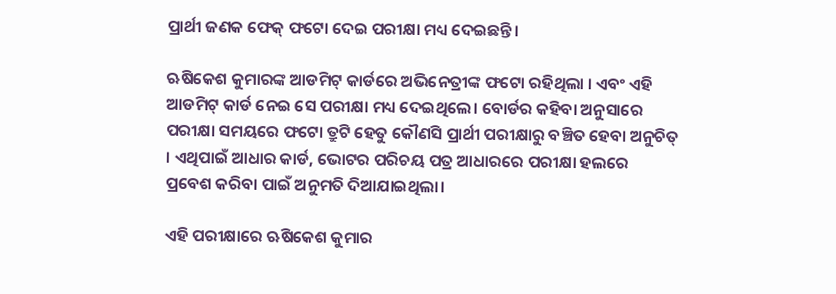ପ୍ରାର୍ଥୀ ଜଣକ ଫେକ୍ ଫଟୋ ଦେଇ ପରୀକ୍ଷା ମଧ୍ୟ ଦେଇଛନ୍ତି ।

ଋଷିକେଶ କୁମାରଙ୍କ ଆଡମିଟ୍ କାର୍ଡରେ ଅଭିନେତ୍ରୀଙ୍କ ଫଟୋ ରହିଥିଲା । ଏବଂ ଏହି ଆଡମିଟ୍ କାର୍ଡ ନେଇ ସେ ପରୀକ୍ଷା ମଧ୍ୟ ଦେଇଥିଲେ। ବୋର୍ଡର କହିବା ଅନୁସାରେ ପରୀକ୍ଷା ସମୟରେ ଫଟୋ ତ୍ରୁଟି ହେତୁ କୌଣସି ପ୍ରାର୍ଥୀ ପରୀକ୍ଷାରୁ ବଞ୍ଚିତ ହେବା ଅନୁଚିତ୍ । ଏଥିପାଇଁ ଆଧାର କାର୍ଡ, ଭୋଟର ପରିଚୟ ପତ୍ର ଆଧାରରେ ପରୀକ୍ଷା ହଲରେ ପ୍ରବେଶ କରିବା ପାଇଁ ଅନୁମତି ଦିଆଯାଇଥିଲା।

ଏହି ପରୀକ୍ଷାରେ ଋଷିକେଶ କୁମାର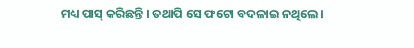ମଧ୍ୟ ପାସ୍ କରିଛନ୍ତି । ତଥାପି ସେ ଫଟୋ ବଦଳାଇ ନଥିଲେ।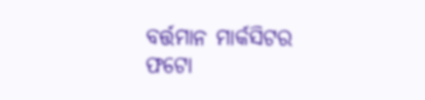ବର୍ତ୍ତମାନ ମାର୍କସିଟର ଫଟୋ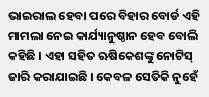ଭାଇରାଲ ହେବା ପରେ ବିହାର ବୋର୍ଡ ଏହି ମାମଲା ନେଇ କାର୍ଯ୍ୟାନୁଷ୍ଠାନ ହେବ ବୋଲି କହିଛି । ଏହା ସହିତ ଋଷିକେଶଙ୍କୁ ନୋଟିସ୍ ଜାରି କରାଯାଇଛି । କେବଳ ସେତିକି ନୁହେଁ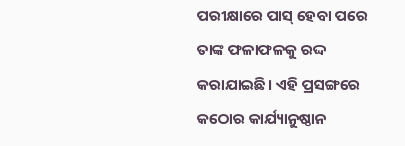ପରୀକ୍ଷାରେ ପାସ୍ ହେବା ପରେ ତାଙ୍କ ଫଳାଫଳକୁ ରଦ୍ଦ କରାଯାଇଛି। ଏହି ପ୍ରସଙ୍ଗରେ କଠୋର କାର୍ଯ୍ୟାନୁଷ୍ଠାନ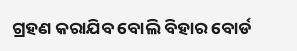ଗ୍ରହଣ କରାଯିବ ବୋଲି ବିହାର ବୋର୍ଡ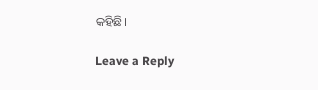କହିଛି।

Leave a Reply